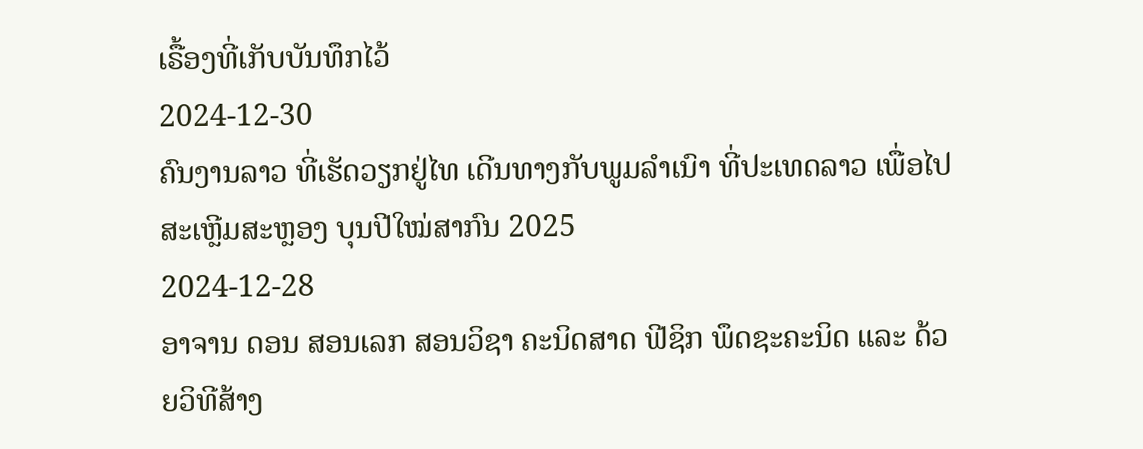ເຣື້ອງທີ່ເກັບບັນທຶກໄວ້
2024-12-30
ຄົນງານລາວ ທີ່ເຮັດວຽກຢູ່ໄທ ເດີນທາງກັບພູມລຳເນົາ ທີ່ປະເທດລາວ ເພື່ອໄປສະເຫຼີມສະຫຼອງ ບຸນປີໃໝ່ສາກົນ 2025
2024-12-28
ອາຈານ ດອນ ສອນເລກ ສອນວິຊາ ຄະນິດສາດ ຟີຊິກ ພຶດຊະຄະນິດ ແລະ ດ້ວຍວິທີສ້າງ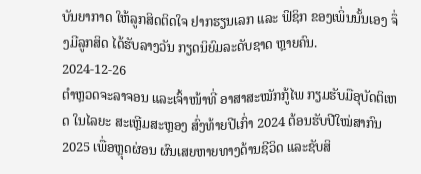ບັນຍາກາດ ໃຫ້ລູກສິດຕິດໃຈ ຢາກຮຽນເລກ ແລະ ຟິຊິກ ຂອງເພິ່ນນັ້ນເອງ ຈຶ່ງມີລູກສິດ ໄດ້ຮັບລາງວັນ ກຽດນິຍົມລະດັບຊາດ ຫຼາຍຄົນ.
2024-12-26
ຕໍາຫຼວດຈະລາຈອນ ແລະເຈົ້າໜ້າທີ່ ອາສາສະໝັກກູ້ໄພ ກຽມຮັບມືອຸບັດຕິເຫດ ໃນໄລຍະ ສະເຫຼີມສະຫຼອງ ສົ່ງທ້າຍປີເກົ່າ 2024 ຕ້ອນຮັບປີໃໝ່ສາກົນ 2025 ເພື່ອຫຼຸດຜ່ອນ ຜົນເສຍຫາຍທາງດ້ານຊີວິດ ແລະຊັບສິ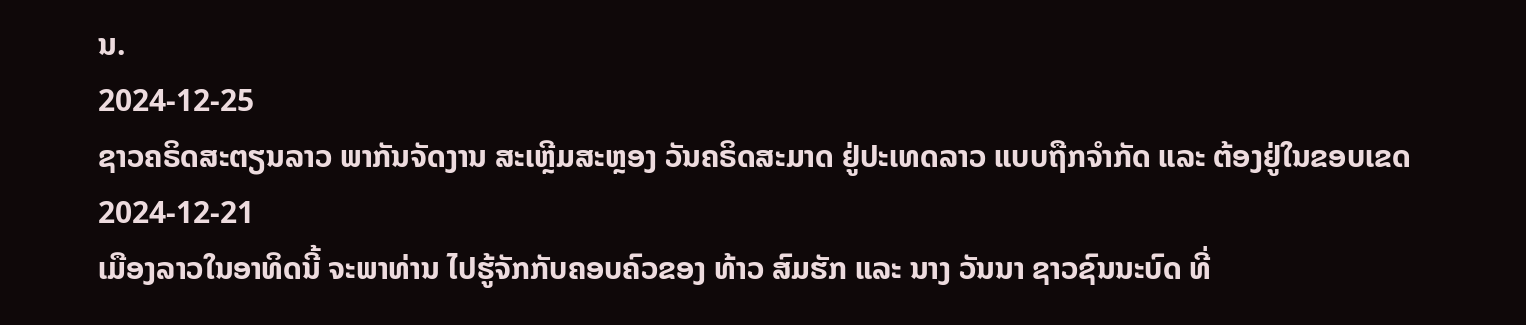ນ.
2024-12-25
ຊາວຄຣິດສະຕຽນລາວ ພາກັນຈັດງານ ສະເຫຼີມສະຫຼອງ ວັນຄຣິດສະມາດ ຢູ່ປະເທດລາວ ແບບຖືກຈຳກັດ ແລະ ຕ້ອງຢູ່ໃນຂອບເຂດ
2024-12-21
ເມືອງລາວໃນອາທິດນີ້ ຈະພາທ່ານ ໄປຮູ້ຈັກກັບຄອບຄົວຂອງ ທ້າວ ສົມຮັກ ແລະ ນາງ ວັນນາ ຊາວຊົນນະບົດ ທີ່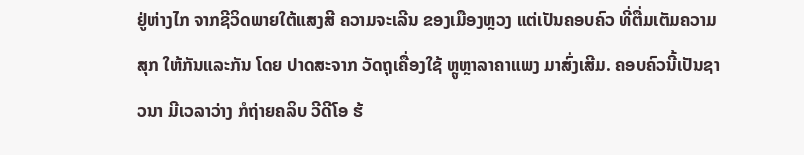ຢູ່ຫ່າງໄກ ຈາກຊີວິດພາຍໃຕ້ແສງສີ ຄວາມຈະເລີນ ຂອງເມືອງຫຼວງ ແຕ່ເປັນຄອບຄົວ ທີ່ຕື່ມເຕັມຄວາມສຸກ ໃຫ້ກັນແລະກັນ ໂດຍ ປາດສະຈາກ ວັດຖຸເຄື່ອງໃຊ້ ຫຼູຫຼາລາຄາແພງ ມາສົ່ງເສີມ. ຄອບຄົວນີ້ເປັນຊາວນາ ມີເວລາວ່າງ ກໍຖ່າຍຄລິບ ວີດີໂອ ຮ້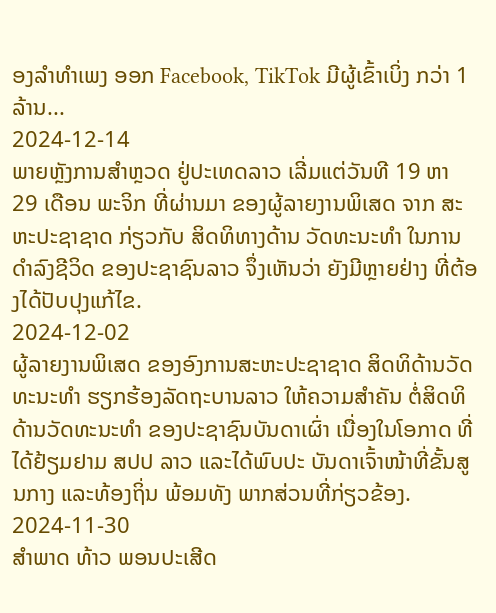ອງລຳທຳເພງ ອອກ Facebook, TikTok ມີຜູ້ເຂົ້າເບິ່ງ ກວ່າ 1 ລ້ານ...
2024-12-14
ພາຍຫຼັງການສໍາຫຼວດ ຢູ່ປະເທດລາວ ເລີ່ມແຕ່ວັນທີ 19 ຫາ 29 ເດືອນ ພະຈິກ ທີ່ຜ່ານມາ ຂອງຜູ້ລາຍງານພິເສດ ຈາກ ສະຫະປະຊາຊາດ ກ່ຽວກັບ ສິດທິທາງດ້ານ ວັດທະນະທຳ ໃນການດຳລົງຊີວິດ ຂອງປະຊາຊົນລາວ ຈຶ່ງເຫັນວ່າ ຍັງມີຫຼາຍຢ່າງ ທີ່ຕ້ອງໄດ້ປັບປຸງແກ້ໄຂ.
2024-12-02
ຜູ້ລາຍງານພິເສດ ຂອງອົງການສະຫະປະຊາຊາດ ສິດທິດ້ານວັດທະນະທໍາ ຮຽກຮ້ອງລັດຖະບານລາວ ໃຫ້ຄວາມສໍາຄັນ ຕໍ່ສິດທິ ດ້ານວັດທະນະທໍາ ຂອງປະຊາຊົນບັນດາເຜົ່າ ເນື່ອງໃນໂອກາດ ທີ່ໄດ້ຢ້ຽມຢາມ ສປປ ລາວ ແລະໄດ້ພົບປະ ບັນດາເຈົ້າໜ້າທີ່ຂັ້ນສູນກາງ ແລະທ້ອງຖິ່ນ ພ້ອມທັງ ພາກສ່ວນທີ່ກ່ຽວຂ້ອງ.
2024-11-30
ສໍາພາດ ທ້າວ ພອນປະເສີດ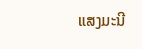ແສງມະນີ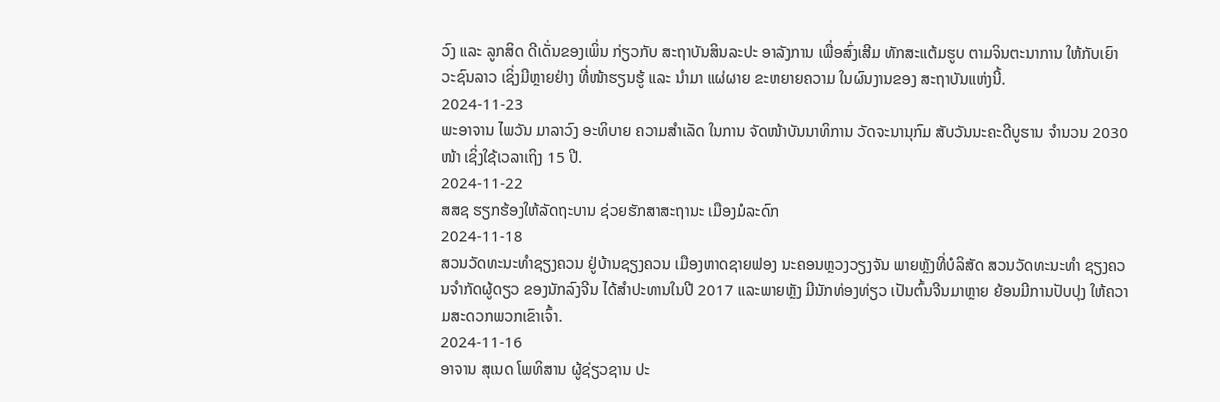ວົງ ແລະ ລູກສິດ ດີເດັ່ນຂອງເພິ່ນ ກ່ຽວກັບ ສະຖາບັນສິນລະປະ ອາລັງການ ເພື່ອສົ່ງເສີມ ທັກສະແຕ້ມຮູບ ຕາມຈິນຕະນາການ ໃຫ້ກັບເຍົາວະຊົນລາວ ເຊິ່ງມີຫຼາຍຢ່າງ ທີ່ໜ້າຮຽນຮູ້ ແລະ ນໍາມາ ແຜ່ຜາຍ ຂະຫຍາຍຄວາມ ໃນຜົນງານຂອງ ສະຖາບັນແຫ່ງນີ້.
2024-11-23
ພະອາຈານ ໄພວັນ ມາລາວົງ ອະທິບາຍ ຄວາມສໍາເລັດ ໃນການ ຈັດໜ້າບັນນາທິການ ວັດຈະນານຸກົມ ສັບວັນນະຄະດີບູຮານ ຈໍານວນ 2030 ໜ້າ ເຊິ່ງໃຊ້ເວລາເຖິງ 15 ປີ.
2024-11-22
ສສຊ ຮຽກຮ້ອງໃຫ້ລັດຖະບານ ຊ່ວຍຮັກສາສະຖານະ ເມືອງມໍລະດົກ
2024-11-18
ສວນວັດທະນະທໍາຊຽງຄວນ ຢູ່ບ້ານຊຽງຄວນ ເມືອງຫາດຊາຍຟອງ ນະຄອນຫຼວງວຽງຈັນ ພາຍຫຼັງທີ່ບໍລິສັດ ສວນວັດທະນະທໍາ ຊຽງຄວນຈໍາກັດຜູ້ດຽວ ຂອງນັກລົງຈີນ ໄດ້ສໍາປະທານໃນປີ 2017 ແລະພາຍຫຼັງ ມີນັກທ່ອງທ່ຽວ ເປັນຕົ້ນຈີນມາຫຼາຍ ຍ້ອນມີການປັບປຸງ ໃຫ້ຄວາມສະດວກພວກເຂົາເຈົ້າ.
2024-11-16
ອາຈານ ສຸເນດ ໂພທິສານ ຜູ້ຊ່ຽວຊານ ປະ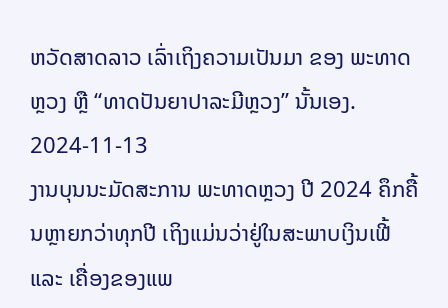ຫວັດສາດລາວ ເລົ່າເຖິງຄວາມເປັນມາ ຂອງ ພະທາດຫຼວງ ຫຼື “ທາດປັນຍາປາລະມີຫຼວງ” ນັ້ນເອງ.
2024-11-13
ງານບຸນນະມັດສະການ ພະທາດຫຼວງ ປີ 2024 ຄຶກຄື້ນຫຼາຍກວ່າທຸກປີ ເຖິງແມ່ນວ່າຢູ່ໃນສະພາບເງິນເຟີ້ ແລະ ເຄື່ອງຂອງແພ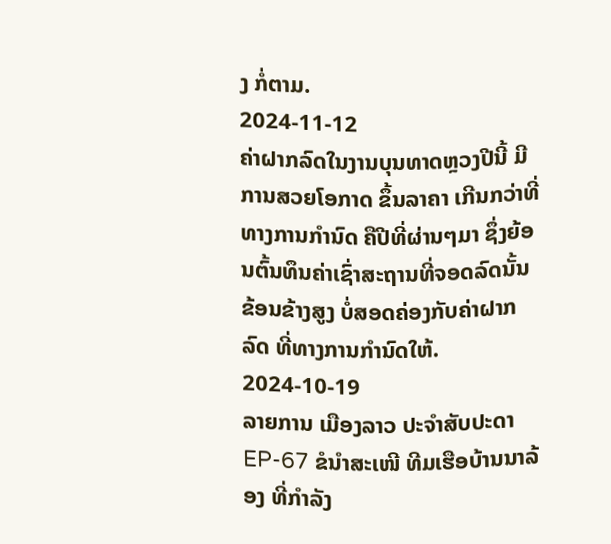ງ ກໍ່ຕາມ.
2024-11-12
ຄ່າຝາກລົດໃນງານບຸນທາດຫຼວງປີນີ້ ມີການສວຍໂອກາດ ຂຶ້ນລາຄາ ເກີນກວ່າທີ່ທາງການກໍານົດ ຄືປີທີ່ຜ່ານໆມາ ຊຶ່ງຍ້ອນຕົ້ນທຶນຄ່າເຊົ່າສະຖານທີ່ຈອດລົດນັ້ນ ຂ້ອນຂ້າງສູງ ບໍ່ສອດຄ່ອງກັບຄ່າຝາກລົດ ທີ່ທາງການກໍານົດໃຫ້.
2024-10-19
ລາຍການ ເມືອງລາວ ປະຈໍາສັບປະດາ EP-67 ຂໍນໍາສະເໜີ ທີມເຮືອບ້ານນາລ້ອງ ທີ່ກໍາລັງ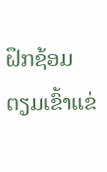ຝຶກຊ້ອມ ຕຽມເຂົ້າແຂ່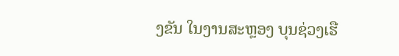ງຂັນ ໃນງານສະຫຼອງ ບຸນຊ່ວງເຮື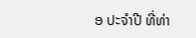ອ ປະຈໍາປີ ທີ່ທ່າ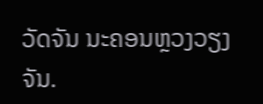ວັດຈັນ ນະຄອນຫຼວງວຽງຈັນ.